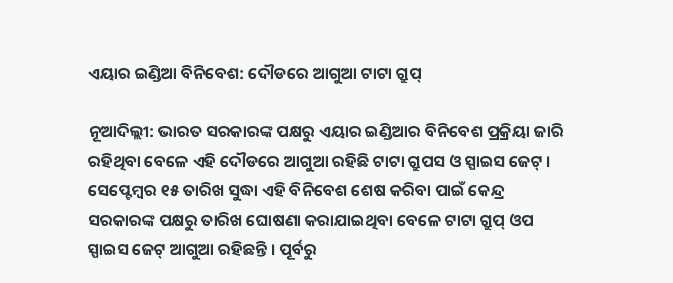ଏୟାର ଇଣ୍ଡିଆ ବିନିବେଶ: ଦୌଡରେ ଆଗୁଆ ଟାଟା ଗ୍ରୁପ୍

ନୂଆଦିଲ୍ଲୀ: ଭାରତ ସରକାରଙ୍କ ପକ୍ଷରୁ ଏୟାର ଇଣ୍ଡିଆର ବିନିବେଶ ପ୍ରକ୍ରିୟା ଜାରି ରହିଥିବା ବେଳେ ଏହି ଦୌଡରେ ଆଗୁଆ ରହିଛି ଟାଟା ଗ୍ରୁପସ ଓ ସ୍ପାଇସ ଜେଟ୍ । ସେପ୍ଟେମ୍ବର ୧୫ ତାରିଖ ସୁଦ୍ଧା ଏହି ବିନିବେଶ ଶେଷ କରିବା ପାଇଁ କେନ୍ଦ୍ର ସରକାରଙ୍କ ପକ୍ଷରୁ ତାରିଖ ଘୋଷଣା କରାଯାଇଥିବା ବେଳେ ଟାଟା ଗ୍ରୁପ୍ ଓପ ସ୍ପାଇସ ଜେଟ୍ ଆଗୁଆ ରହିଛନ୍ତି । ପୂର୍ବରୁ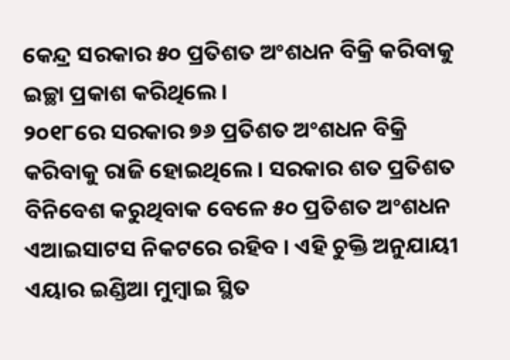କେନ୍ଦ୍ର ସରକାର ୫୦ ପ୍ରତିଶତ ଅଂଶଧନ ବିକ୍ରି କରିବାକୁ ଇଚ୍ଛା ପ୍ରକାଶ କରିଥିଲେ ।
୨୦୧୮ରେ ସରକାର ୭୬ ପ୍ରତିଶତ ଅଂଶଧନ ବିକ୍ରି କରିବାକୁ ରାଜି ହୋଇଥିଲେ । ସରକାର ଶତ ପ୍ରତିଶତ ବିନିବେଶ କରୁଥିବାକ ବେଳେ ୫୦ ପ୍ରତିଶତ ଅଂଶଧନ ଏଆଇସାଟସ ନିକଟରେ ରହିବ । ଏହି ଚୁକ୍ତି ଅନୁଯାୟୀ ଏୟାର ଇଣ୍ଡିଆ ମୁମ୍ବାଇ ସ୍ଥିତ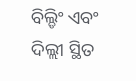ବିଲ୍ଡିଂ ଏବଂ ଦିଲ୍ଲୀ ସ୍ଥିତ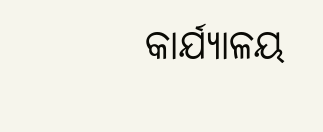କାର୍ଯ୍ୟାଳୟ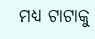ମଧ୍ୟ ଟାଟାକୁ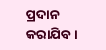ପ୍ରଦାନ କରାଯିବ ।